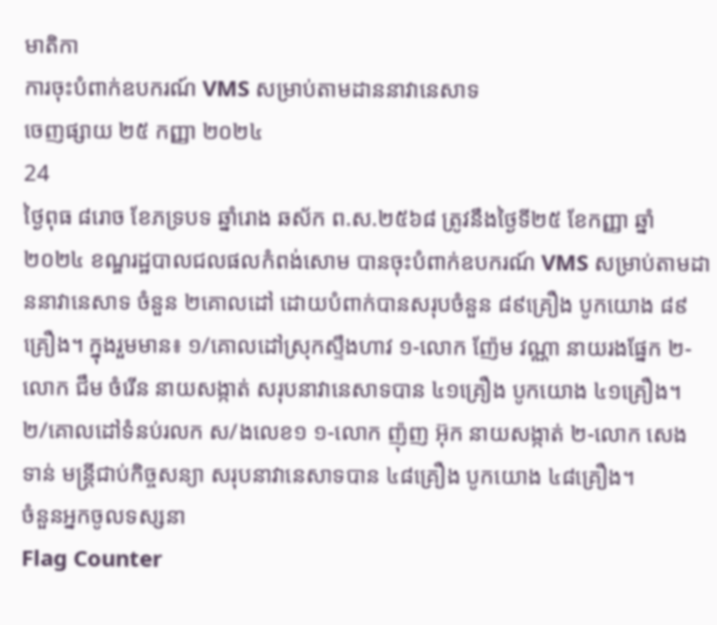មាតិកា
ការចុះបំពាក់ឧបករណ៍ VMS សម្រាប់តាមដាននាវានេសាទ
ចេញផ្សាយ ២៥ កញ្ញា ២០២៤
24
ថ្ងៃពុធ ៨រោច ខែភទ្របទ ឆ្នាំរោង ឆស័ក ព.ស.២៥៦៨ ត្រូវនឹងថ្ងៃទី២៥ ខែកញ្ញា ឆ្នាំ២០២៤ ខណ្ឌរដ្ឋបាលជលផលកំពង់សោម បានចុះបំពាក់ឧបករណ៍ VMS សម្រាប់តាមដាននាវានេសាទ ចំនួន ២គោលដៅ ដោយបំពាក់បានសរុបចំនួន ៨៩គ្រឿង បូកយោង ៨៩គ្រឿង។ ក្នុងរួមមាន៖ ១/គោលដៅស្រុកស្ទឹងហាវ ១-លោក ញ៉ែម វណ្ណា នាយរងផ្នែក ២-លោក ជឹម ចំរើន នាយសង្កាត់ សរុបនាវានេសាទបាន ៤១គ្រឿង បូកយោង ៤១គ្រឿង។ ២/គោលដៅទំនប់រលក ស/ងលេខ១ ១-លោក ញ៉ុញ អ៊ុក នាយសង្កាត់ ២-លោក សេង ទាន់ មន្ត្រីជាប់កិច្ចសន្យា សរុបនាវានេសាទបាន ៤៨គ្រឿង បូកយោង ៤៨គ្រឿង។
ចំនួនអ្នកចូលទស្សនា
Flag Counter